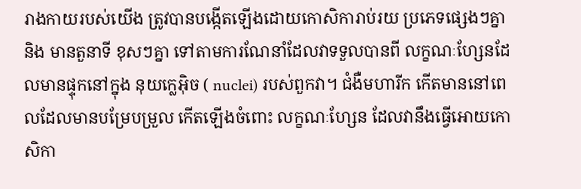រាងកាយរបស់យើង ត្រូវបានបង្កើតឡើងដោយកោសិការាប់រយ ប្រភេទផ្សេងៗគ្នា និង មានតួនាទី ខុសៗគ្នា ទៅតាមការណែនាំដែលវាទទួលបានពី លក្ខណៈហ្សែនដែលមានផ្ទុកនៅក្នុង នុយក្លេអ៊ិច ( nuclei) របស់ពួកវា។ ជំងឺមហារីក កើតមាននៅពេលដែលមានបម្រែបម្រួល កើតឡើងចំពោះ លក្ខណៈហ្សែន ដែលវានឹងធ្វើអោយកោសិកា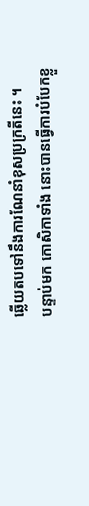ឆ្លើយតបទៅនឹងការណែនាំខុសប្រក្រតីនេះ ។
បន្ទាប់មក កោសិកាទាំង នោះបានធ្វើការបំបែកខ្លួ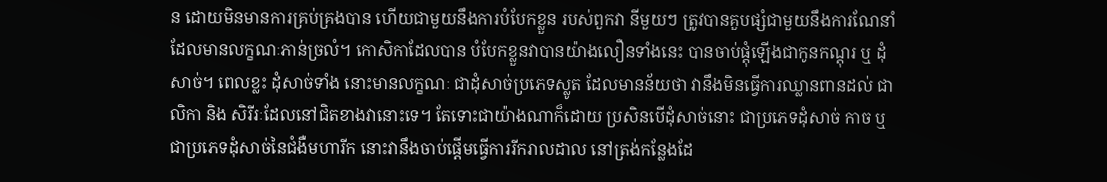ន ដោយមិនមានការគ្រប់គ្រងបាន ហើយជាមួយនឹងការបំបែកខ្លួន របស់ពួកវា នីមួយៗ ត្រូវបានគួបផ្សំជាមួយនឹងការណែនាំ ដែលមានលក្ខណៈភាន់ច្រលំ។ កោសិកាដែលបាន បំបែកខ្លួនវាបានយ៉ាងលឿនទាំងនេះ បានចាប់ផ្តុំឡើងជាកូនកណ្តុរ ឬ ដុំសាច់។ ពេលខ្លះ ដុំសាច់ទាំង នោះមានលក្ខណៈ ជាដុំសាច់ប្រភេទស្លូត ដែលមានន័យថា វានឹងមិនធ្វើការឈ្លានពានដល់ ជាលិកា និង សិរីរៈដែលនៅជិតខាងវានោះទេ។ តែទោះជាយ៉ាងណាក៏ដោយ ប្រសិនបើដុំសាច់នោះ ជាប្រភេទដុំសាច់ កាច ឬ ជាប្រភេទដុំសាច់នៃជំងឺមហារីក នោះវានឹងចាប់ផ្តើមធ្វើការរីករាលដាល នៅត្រង់កន្លែងដែ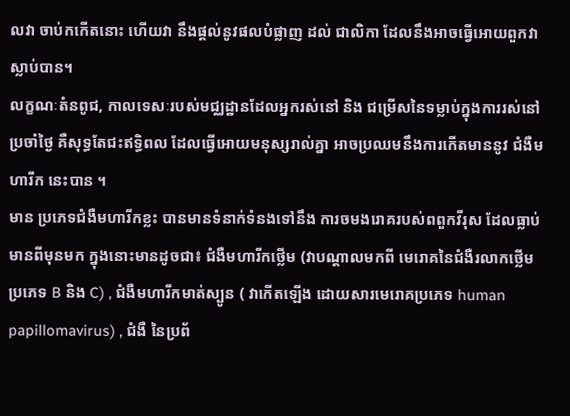លវា ចាប់កកើតនោះ ហើយវា នឹងផ្តល់នូវផលបំផ្លាញ ដល់ ជាលិកា ដែលនឹងអាចធ្វើអោយពួកវាស្លាប់បាន។
លក្ខណៈតំនពូជ, កាលទេសៈរបស់មជ្ឈដ្ឋានដែលអ្នករស់នៅ និង ជម្រើសនៃទម្លាប់ក្នុងការរស់នៅ ប្រចាំថ្ងៃ គឺសុទ្ធតែជះឥទ្ធិពល ដែលធ្វើអោយមនុស្សរាល់គ្នា អាចប្រឈមនឹងការកើតមាននូវ ជំងឺមហារីក នេះបាន ។
មាន ប្រភេទជំងឺមហារីកខ្លះ បានមានទំនាក់ទំនងទៅនឹង ការចមងរោគរបស់ពពួកវីរុស ដែលធ្លាប់ មានពីមុនមក ក្នុងនោះមានដូចជា៖ ជំងឺមហារីកថ្លើម (វាបណ្តាលមកពី មេរោគនៃជំងឺរលាកថ្លើម ប្រភេទ B និង C) , ជំងឺមហារីកមាត់ស្បូន ( វាកើតឡើង ដោយសារមេរោគប្រភេទ human papillomavirus) , ជំងឺ នៃប្រព័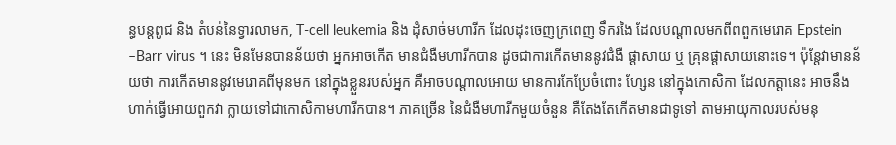ន្ធបន្តពូជ និង តំបន់នៃទ្វារលាមក, T-cell leukemia និង ដុំសាច់មហារីក ដែលដុះចេញក្រពេញ ទឹករងៃ ដែលបណ្តាលមកពីពពួកមេរោគ Epstein –Barr virus ។ នេះ មិនមែនបានន័យថា អ្នកអាចកើត មានជំងឺមហារីកបាន ដូចជាការកើតមាននូវជំងឺ ផ្តាសាយ ឬ គ្រុនផ្តាសាយនោះទេ។ ប៉ុន្តែវាមានន័យថា ការកើតមាននូវមេរោគពីមុនមក នៅក្នុងខ្លួនរបស់អ្នក គឺអាចបណ្តាលអោយ មានការកែប្រែចំពោះ ហ្សែន នៅក្នុងកោសិកា ដែលកត្តានេះ អាចនឹងហាក់ធ្វើអោយពួកវា ក្លាយទៅជាកោសិកាមហារីកបាន។ ភាគច្រើន នៃជំងឺមហារីកមួយចំនួន គឺតែងតែកើតមានជាទូទៅ តាមអាយុកាលរបស់មនុ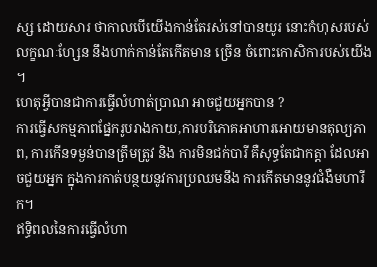ស្ស ដោយសារ ថាកាលបើយើងកាន់តែរស់នៅបានយូរ នោះកំហុសរបស់លក្ខណៈហ្សែន នឹងហាក់កាន់តែកើតមាន ច្រើន ចំពោះកោសិការបស់យើង ។
ហេតុអ្វីបានជាការធ្វើលំហាត់ប្រាណ អាចជួយអ្នកបាន ?
ការធ្វើសកម្មភាពផ្នែករូបរាងកាយ,ការបរិភោគអាហារអោយមានតុល្យភាព, ការកើនទម្ងន់បានត្រឹមត្រូវ និង ការមិនជក់បារី គឺសុទ្ធតែជាកត្តា ដែលអាចជួយអ្នក ក្នុងការកាត់បន្ថយនូវការប្រឈមនឹង ការកើតមាននូវជំងឺមហារីក។
ឥទ្ធិពលនៃការធ្វើលំហា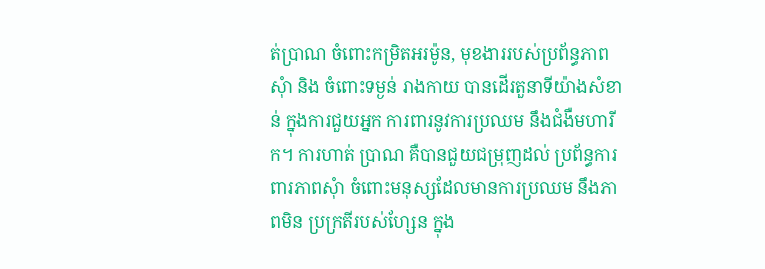ត់ប្រាណ ចំពោះកម្រិតអរម៉ូន, មុខងាររបស់ប្រព័ន្ធភាពសុំា និង ចំពោះទម្ងន់ រាងកាយ បានដើរតួនាទីយ៉ាងសំខាន់ ក្នុងការជួយអ្នក ការពារនូវការប្រឈម នឹងជំងឺមហារីក។ ការហាត់ ប្រាណ គឺបានជួយជម្រុញដល់ ប្រព័ន្ធការពារភាពសុំា ចំពោះមនុស្សដែលមានការប្រឈម នឹងភាពមិន ប្រក្រតីរបស់ហ្សែន ក្នុង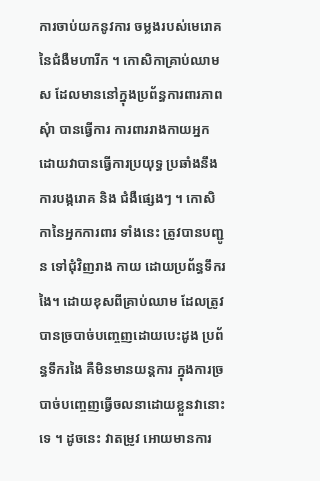ការចាប់យកនូវការ ចម្លងរបស់មេរោគនៃជំងឺមហារីក ។ កោសិកាគ្រាប់ឈាមស ដែលមាននៅក្នុងប្រព័ន្ធការពារភាពសុំា បានធ្វើការ ការពាររាងកាយអ្នក ដោយវាបានធ្វើការប្រយុទ្ធ ប្រឆាំងនឹងការបង្ករោគ និង ជំងឺផ្សេងៗ ។ កោសិកានៃអ្នកការពារ ទាំងនេះ ត្រូវបានបញ្ជូន ទៅជុំវិញរាង កាយ ដោយប្រព័ន្ធទឹករងៃ។ ដោយខុសពីគ្រាប់ឈាម ដែលត្រូវបានច្របាច់បញ្ចេញដោយបេះដូង ប្រព័ន្ធទឹករងៃ គឺមិនមានយន្តការ ក្នុងការច្របាច់បញ្ចេញធ្វើចលនាដោយខ្លួនវានោះទេ ។ ដូចនេះ វាតម្រូវ អោយមានការ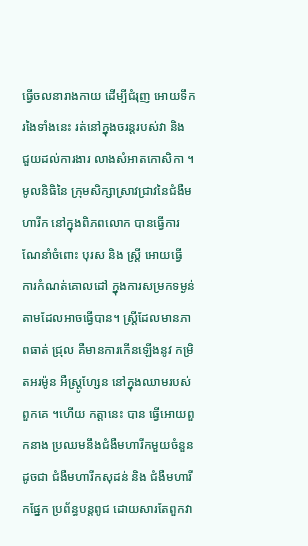ធ្វើចលនារាងកាយ ដើម្បីជំរុញ អោយទឹករងៃទាំងនេះ រត់នៅក្នុងចរន្តរបស់វា និង ជួយដល់ការងារ លាងសំអាតកោសិកា ។
មូលនិធិនៃ ក្រុមសិក្សាស្រាវជ្រាវនៃជំងឺមហារីក នៅក្នុងពិភពលោក បានធ្វើការណែនាំចំពោះ បុរស និង ស្ត្រី អោយធ្វើ ការកំណត់គោលដៅ ក្នុងការសម្រកទម្ងន់តាមដែលអាចធ្វើបាន។ ស្ត្រីដែលមានភាពធាត់ ជ្រុល គឺមានការកើនឡើងនូវ កម្រិតអរម៉ូន អឺស្ត្រូហ្សែន នៅក្នុងឈាមរបស់ពួកគេ ។ហើយ កត្តានេះ បាន ធ្វើអោយពួកនាង ប្រឈមនឹងជំងឺមហារីកមួយចំនួនដូចជា ជំងឺមហារីកសុដន់ និង ជំងឺមហារីកផ្នែក ប្រព័ន្ធបន្តពូជ ដោយសារតែពួកវា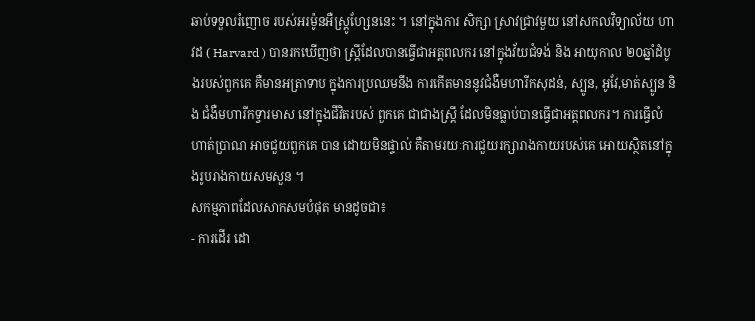ឆាប់ទទួលរំញោច របស់អរម៉ូនអឺស្ត្រូហ្សែននេះ ។ នៅក្នុងការ សិក្សា ស្រាវជ្រាវមួយ នៅសកលវិទ្យាល័យ ហាវដ ( Harvard ) បានរកឃើញថា ស្ត្រីដែលបានធ្វើជាអត្តពលករ នៅក្នុងវ័យជំទង់ និង អាយុកាល ២០ឆ្នាំដំបូងរបស់ពួកគេ គឺមានអត្រាទាប ក្នុងការប្រឈមនឹង ការកើតមាននូវជំងឺមហារីកសុដន់, ស្បូន, អូវែ,មាត់ស្បូន និង ជំងឺមហារីកទ្វារមាស នៅក្នុងជីវិតរបស់ ពួកគេ ជាជាងស្ត្រី ដែលមិនធ្លាប់បានធ្វើជាអត្តពលករ។ ការធ្វើលំហាត់ប្រាណ អាចជួយពួកគេ បាន ដោយមិនផ្ទាល់ គឺតាមរយៈការជួយរក្សារាងកាយរបស់គេ អោយស្ថិតនៅក្នុងរូបរាងកាយសមសួន ។
សកម្មភាពដែលសាកសមបំផុត មានដូចជា៖
- ការដើរ ដោ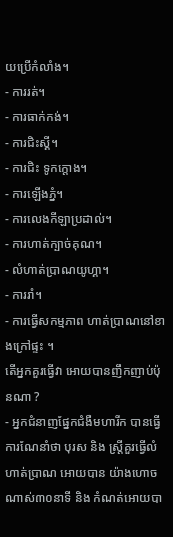យប្រើកំលាំង។
- ការរត់។
- ការធាក់កង់។
- ការជិះស្គី។
- ការជិះ ទូកក្តោង។
- ការឡើងភ្នំ។
- ការលេងកីឡាប្រដាល់។
- ការហាត់ក្បាច់គុណ។
- លំហាត់ប្រាណយូហ្គា។
- ការរាំ។
- ការធ្វើសកម្មភាព ហាត់ប្រាណនៅខាងក្រៅផ្ទះ ។
តើអ្នកគួរធ្វើវា អោយបានញឹកញាប់ប៉ុនណា ?
- អ្នកជំនាញផ្នែកជំងឺមហារីក បានធ្វើការណែនាំថា បុរស និង ស្ត្រីគួរធ្វើលំហាត់ប្រាណ អោយបាន យ៉ាងហោចណាស់៣០នាទី និង កំណត់អោយបា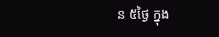ន ៥ថ្ងៃ ក្នុង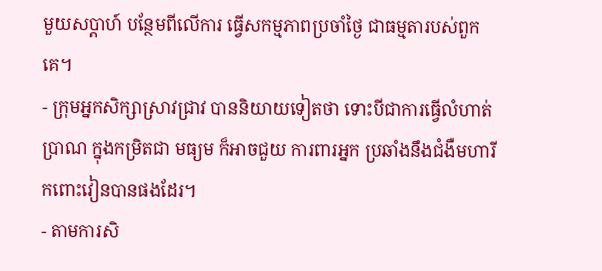មួយសប្តាហ៍ បន្ថែមពីលើការ ធ្វើសកម្មភាពប្រចាំថ្ងៃ ជាធម្មតារបស់ពួកគេ។
- ក្រុមអ្នកសិក្សាស្រាវជ្រាវ បាននិយាយទៀតថា ទោះបីជាការធ្វើលំហាត់ប្រាណ ក្នុងកម្រិតជា មធ្យម ក៏អាចជួយ ការពារអ្នក ប្រឆាំងនឹងជំងឺមហារីកពោះវៀនបានផងដែរ។
- តាមការសិ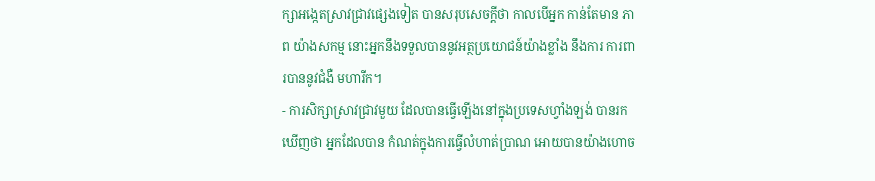ក្សាអង្កេតស្រាវជ្រាវផ្សេងទៀត បានសរុបសេចក្តីថា កាលបើអ្នក កាន់តែមាន ភាព យ៉ាងសកម្ម នោះអ្នកនឹងទទួលបាននូវអត្ថប្រយោជន៍យ៉ាងខ្លាំង នឹងការ ការពារបាននូវជំងឺ មហារីក។
- ការសិក្សាស្រាវជ្រាវមួយ ដែលបានធ្វើឡើងនៅក្នុងប្រទេសហ្វាំងឡង់ បានរកឃើញថា អ្នកដែលបាន កំណត់ក្នុងការធ្វើលំហាត់ប្រាណ អោយបានយ៉ាងហោច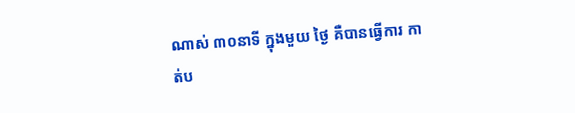ណាស់ ៣០នាទី ក្នុងមួយ ថ្ងៃ គឺបានធ្វើការ កាត់ប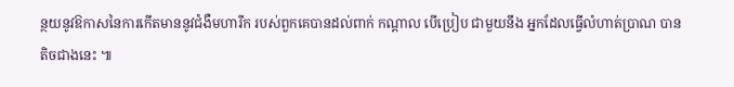ន្ថយនូវឱកាសនៃការកើតមាននូវជំងឺមហារីក របស់ពួកគេបានដល់ពាក់ កណ្តាល បើប្រៀប ជាមួយនឹង អ្នកដែលធ្វើលំហាត់ប្រាណ បានតិចជាងនេះ ៕